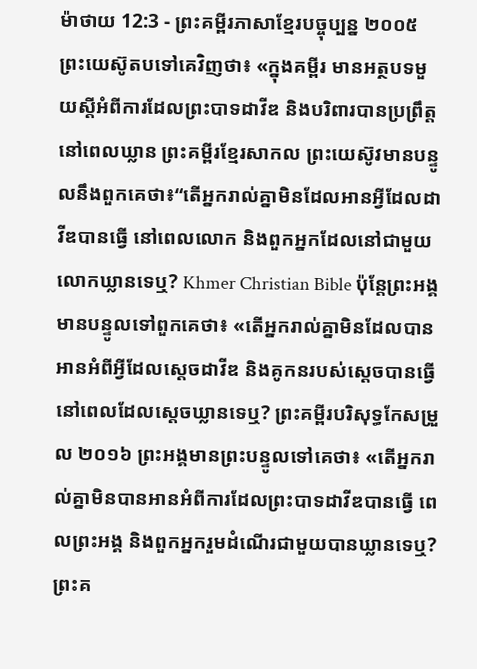ម៉ាថាយ 12:3 - ព្រះគម្ពីរភាសាខ្មែរបច្ចុប្បន្ន ២០០៥ ព្រះយេស៊ូតបទៅគេវិញថា៖ «ក្នុងគម្ពីរ មានអត្ថបទមួយស្ដីអំពីការដែលព្រះបាទដាវីឌ និងបរិពារបានប្រព្រឹត្តនៅពេលឃ្លាន ព្រះគម្ពីរខ្មែរសាកល ព្រះយេស៊ូវមានបន្ទូលនឹងពួកគេថា៖“តើអ្នករាល់គ្នាមិនដែលអានអ្វីដែលដាវីឌបានធ្វើ នៅពេលលោក និងពួកអ្នកដែលនៅជាមួយលោកឃ្លានទេឬ? Khmer Christian Bible ប៉ុន្ដែព្រះអង្គមានបន្ទូលទៅពួកគេថា៖ «តើអ្នករាល់គ្នាមិនដែលបានអានអំពីអ្វីដែលស្ដេចដាវីឌ និងគូកនរបស់ស្ដេចបានធ្វើ នៅពេលដែលស្ដេចឃ្លានទេឬ? ព្រះគម្ពីរបរិសុទ្ធកែសម្រួល ២០១៦ ព្រះអង្គមានព្រះបន្ទូលទៅគេថា៖ «តើអ្នករាល់គ្នាមិនបានអានអំពីការដែលព្រះបាទដាវីឌបានធ្វើ ពេលព្រះអង្គ និងពួកអ្នករួមដំណើរជាមួយបានឃ្លានទេឬ? ព្រះគ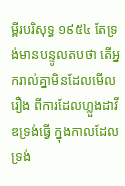ម្ពីរបរិសុទ្ធ ១៩៥៤ តែទ្រង់មានបន្ទូលតបថា តើអ្នករាល់គ្នាមិនដែលមើលរឿង ពីការដែលហ្លួងដាវីឌទ្រង់ធ្វើ ក្នុងកាលដែលទ្រង់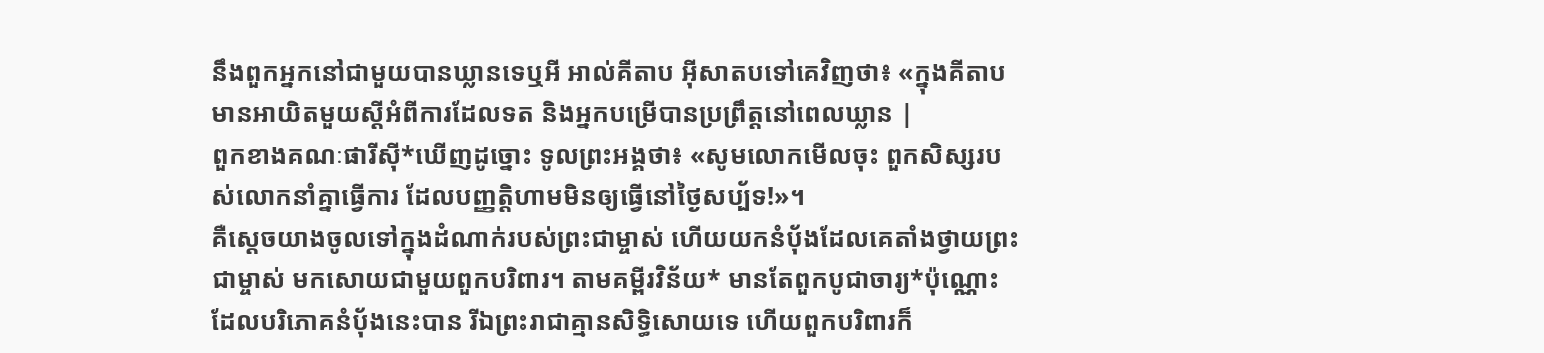នឹងពួកអ្នកនៅជាមួយបានឃ្លានទេឬអី អាល់គីតាប អ៊ីសាតបទៅគេវិញថា៖ «ក្នុងគីតាប មានអាយិតមួយស្ដីអំពីការដែលទត និងអ្នកបម្រើបានប្រព្រឹត្ដនៅពេលឃ្លាន |
ពួកខាងគណៈផារីស៊ី*ឃើញដូច្នោះ ទូលព្រះអង្គថា៖ «សូមលោកមើលចុះ ពួកសិស្សរបស់លោកនាំគ្នាធ្វើការ ដែលបញ្ញត្តិហាមមិនឲ្យធ្វើនៅថ្ងៃសប្ប័ទ!»។
គឺស្ដេចយាងចូលទៅក្នុងដំណាក់របស់ព្រះជាម្ចាស់ ហើយយកនំប៉័ងដែលគេតាំងថ្វាយព្រះជាម្ចាស់ មកសោយជាមួយពួកបរិពារ។ តាមគម្ពីរវិន័យ* មានតែពួកបូជាចារ្យ*ប៉ុណ្ណោះ ដែលបរិភោគនំប៉័ងនេះបាន រីឯព្រះរាជាគ្មានសិទ្ធិសោយទេ ហើយពួកបរិពារក៏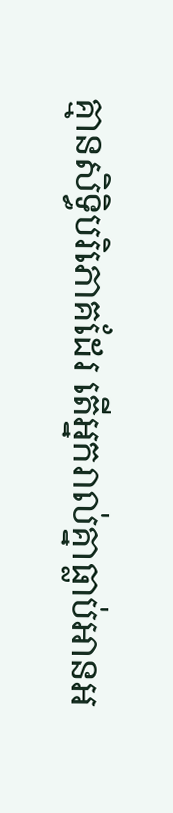គ្មានសិទ្ធិបរិភោគដែរ តើអ្នករាល់គ្នាធ្លាប់អានអ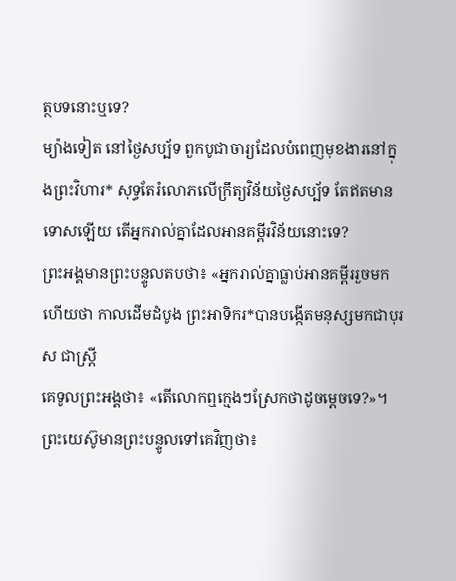ត្ថបទនោះឬទេ?
ម្យ៉ាងទៀត នៅថ្ងៃសប្ប័ទ ពួកបូជាចារ្យដែលបំពេញមុខងារនៅក្នុងព្រះវិហារ* សុទ្ធតែរំលោភលើក្រឹត្យវិន័យថ្ងៃសប្ប័ទ តែឥតមានទោសឡើយ តើអ្នករាល់គ្នាដែលអានគម្ពីរវិន័យនោះទេ?
ព្រះអង្គមានព្រះបន្ទូលតបថា៖ «អ្នករាល់គ្នាធ្លាប់អានគម្ពីររួចមកហើយថា កាលដើមដំបូង ព្រះអាទិករ*បានបង្កើតមនុស្សមកជាបុរស ជាស្ត្រី
គេទូលព្រះអង្គថា៖ «តើលោកឮក្មេងៗស្រែកថាដូចម្ដេចទេ?»។ ព្រះយេស៊ូមានព្រះបន្ទូលទៅគេវិញថា៖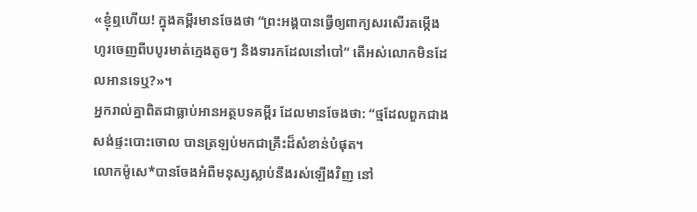«ខ្ញុំឮហើយ! ក្នុងគម្ពីរមានចែងថា “ព្រះអង្គបានធ្វើឲ្យពាក្យសរសើរតម្កើង ហូរចេញពីបបូរមាត់ក្មេងតូចៗ និងទារកដែលនៅបៅ” តើអស់លោកមិនដែលអានទេឬ?»។
អ្នករាល់គ្នាពិតជាធ្លាប់អានអត្ថបទគម្ពីរ ដែលមានចែងថា: “ថ្មដែលពួកជាងសង់ផ្ទះបោះចោល បានត្រឡប់មកជាគ្រឹះដ៏សំខាន់បំផុត។
លោកម៉ូសេ*បានចែងអំពីមនុស្សស្លាប់នឹងរស់ឡើងវិញ នៅ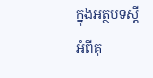ក្នុងអត្ថបទស្ដីអំពីគុ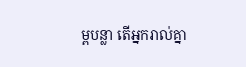ម្ពបន្លា តើអ្នករាល់គ្នា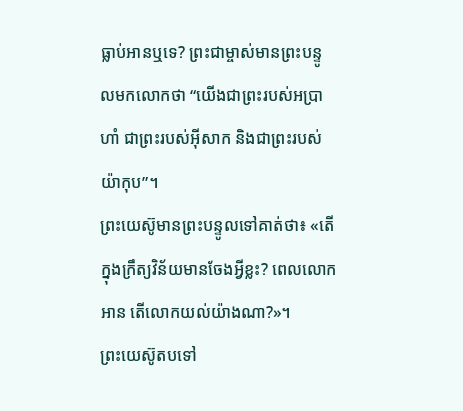ធ្លាប់អានឬទេ? ព្រះជាម្ចាស់មានព្រះបន្ទូលមកលោកថា “យើងជាព្រះរបស់អប្រាហាំ ជាព្រះរបស់អ៊ីសាក និងជាព្រះរបស់យ៉ាកុប”។
ព្រះយេស៊ូមានព្រះបន្ទូលទៅគាត់ថា៖ «តើក្នុងក្រឹត្យវិន័យមានចែងអ្វីខ្លះ? ពេលលោកអាន តើលោកយល់យ៉ាងណា?»។
ព្រះយេស៊ូតបទៅ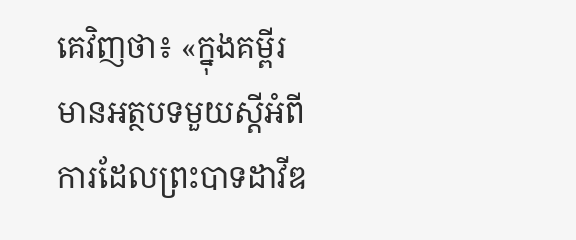គេវិញថា៖ «ក្នុងគម្ពីរ មានអត្ថបទមួយស្ដីអំពីការដែលព្រះបាទដាវីឌ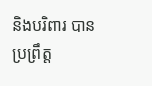និងបរិពារ បានប្រព្រឹត្ត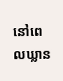នៅពេលឃ្លាន